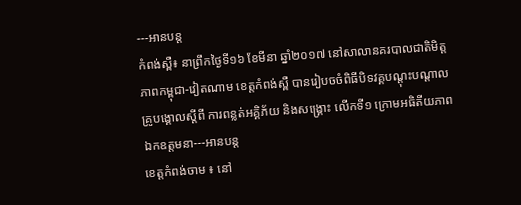---អានបន្ត
កំពង់ស្ពឺ៖ នាព្រឹកថ្ងៃទី១៦ ខែមីនា ឆ្នាំ២០១៧ នៅសាលានគរបាលជាតិមិត្តភាពកម្ពុជា-វៀតណាម ខេត្តកំពង់ស្ពឺ បានរៀបចចំពិធីបិទវគ្គបណ្ដុះបណ្ដាលគ្រូបង្គោលស្ដីពី ការពន្លត់អគ្គិភ័យ និងសង្គ្រោះ លើកទី១ ក្រោមអធិតីយភាព ឯកឧត្តមនា---អានបន្ត
ខេត្តកំពង់ចាម ៖ នៅ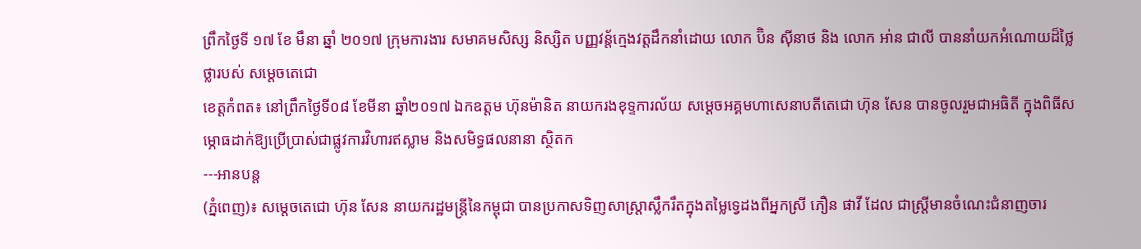ព្រឹកថ្ងៃទី ១៧ ខែ មឹនា ឆ្នាំ ២០១៧ ក្រុមការងារ សមាគមសិស្ស និស្សិត បញ្ញវន្ត័ក្មេងវត្តដឹកនាំដោយ លោក ប៊ិន ស៊ីនាថ និង លោក អា់ន ជាលី បាននាំយកអំណោយដ៏ថ្លៃថ្លារបស់ សម្តេចតេជោ
ខេត្តកំពត៖ នៅព្រឹកថ្ងៃទី០៨ ខែមីនា ឆ្នាំ២០១៧ ឯកឧត្តម ហ៊ុនម៉ានិត នាយករងខុទ្ទការល័យ សម្ដេចអគ្គមហាសេនាបតីតេជោ ហ៊ុន សែន បានចូលរួមជាអធិតី ក្នុងពិធីសម្ភោធដាក់ឱ្យប្រើប្រាស់ជាផ្លូវការវិហារឥស្លាម និងសមិទ្ធផលនានា ស្ថិតក
---អានបន្ត
(ភ្នំពេញ)៖ សម្តេចតេជោ ហ៊ុន សែន នាយករដ្ឋមន្ត្រីនៃកម្ពុជា បានប្រកាសទិញសាស្ត្រាស្លឹករឹតក្នុងតម្លៃទ្វេដងពីអ្នកស្រី ភឿន ផាវី ដែល ជាស្ត្រីមានចំណេះជំនាញចារ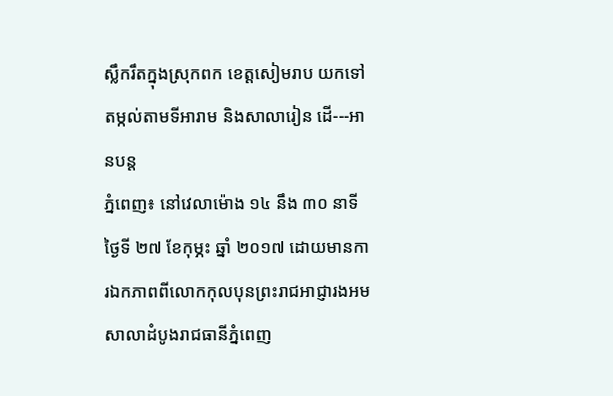ស្លឹករឹតក្នុងស្រុកពក ខេត្តសៀមរាប យកទៅតម្កល់តាមទីអារាម និងសាលារៀន ដើ---អានបន្ត
ភ្នំពេញ៖ នៅវេលាម៉ោង ១៤ នឹង ៣០ នាទី ថ្ងៃទី ២៧ ខែកុម្ភះ ឆ្នាំ ២០១៧ ដោយមានការឯកភាពពីលោកកុលបុនព្រះរាជអាជ្ញារងអមសាលាដំបូងរាជធានីភ្នំពេញ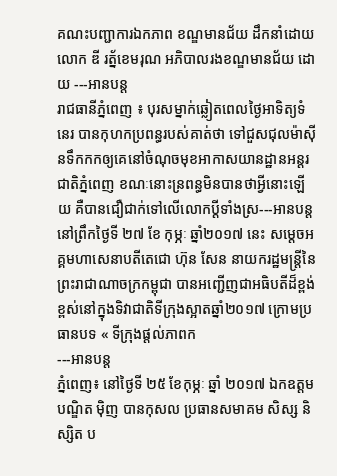គណះបញ្ជាការឯកភាព ខណ្ឌមានជ័យ ដឹកនាំដោយ លោក ឌី រត្ន័ខេមរុណ អភិបាលរងខណ្ឌមានជ័យ ដោយ ---អានបន្ត
រាជធានីភ្នំពេញ ៖ បុរសម្នាក់ឆ្លៀតពេលថ្ងៃអាទិត្យទំនេរ បានកុហកប្រពន្ធរបស់គាត់ថា ទៅជួសជុលម៉ាស៊ីនទឹកកកឲ្យគេនៅចំណុចមុខអាកាសយានដ្ឋានអន្តរជាតិភ្នំពេញ ខណៈនោះន្រពន្ធមិនបានថាអ្វីនោះឡើយ គឺបានជឿជាក់ទៅលើលោកប្ដីទាំងស្រ---អានបន្ត
នៅព្រឹកថ្ងៃទី ២៧ ខែ កុម្ភៈ ឆ្នាំ២០១៧ នេះ សម្តេចអគ្គមហាសេនាបតីតេជោ ហ៊ុន សែន នាយករដ្ឋមន្ត្រីនៃព្រះរាជាណាចក្រកម្ពុជា បានអញ្ជើញជាអធិបតីដ៏ខ្ពង់ខ្ពស់នៅក្នុងទិវាជាតិទីក្រុងស្អាតឆ្នាំ២០១៧ ក្រោមប្រធានបទ « ទីក្រុងផ្តល់ភាពក
---អានបន្ត
ភ្នំពេញ៖ នៅថ្ងៃទី ២៥ ខែកុម្ភៈ ឆ្នាំ ២០១៧ ឯកឧត្តម បណ្ឌិត ម៉ិញ បានកុសល ប្រធានសមាគម សិស្ស និស្សិត ប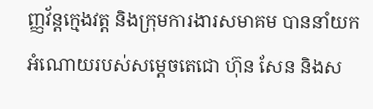ញ្ញវ័ន្តក្មេងវត្ត និងក្រុមការងារសមាគម បាននាំយកអំណោយរបស់សម្ដេចតេជោ ហ៊ុន សែន និងស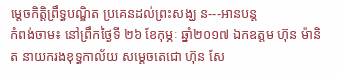ម្ដេចកិត្តិព្រឹទ្ធបណ្ឌិត ប្រគេនដល់ព្រះសង្ឃ ន---អានបន្ត
កំពង់ចាម៖ នៅព្រឹកថ្ងៃទី ២៦ ខែកុម្ភៈ ឆ្នាំ២០១៧ ឯកឧត្តម ហ៊ុន ម៉ានិត នាយករងខុទ្ធកាល័យ សម្តេចតេជោ ហ៊ុន សែ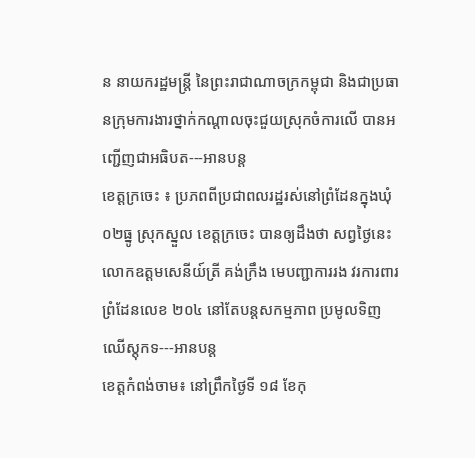ន នាយករដ្ឋមន្ត្រី នៃព្រះរាជាណាចក្រកម្ពុជា និងជាប្រធានក្រុមការងារថ្នាក់កណ្តាលចុះជួយស្រុកចំការលើ បានអញ្ជើញជាអធិបត---អានបន្ត
ខេត្តក្រចេះ ៖ ប្រភពពីប្រជាពលរដ្ឋរស់នៅព្រំដែនក្នុងឃុំ ០២ធ្នូ ស្រុកស្នួល ខេត្តក្រចេះ បានឲ្យដឹងថា សព្វថ្ងៃនេះលោកឧត្ដមសេនីយ៍ត្រី គង់ក្រឹង មេបញ្ជាការរង វរការពារព្រំដែនលេខ ២០៤ នៅតែបន្តសកម្មភាព ប្រមូលទិញឈើស្តុកទ---អានបន្ត
ខេត្តកំពង់ចាម៖ នៅព្រឹកថ្ងៃទី ១៨ ខែកុ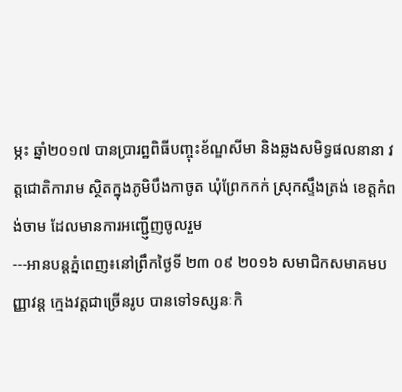ម្ភះ ឆ្នាំ២០១៧ បានប្រារព្ឋពិធីបញ្ចុះខ័ណ្ឌសីមា និងឆ្លងសមិទ្ធផលនានា វត្តជោតិការាម ស្ថិតក្នុងភូមិបឹងកាចូត ឃុំព្រែកកក់ ស្រុកស្ទឹងត្រង់ ខេត្តកំពង់ចាម ដែលមានការអញ្ជើ្ញញចូលរួម
---អានបន្តភ្នំពេញ៖នៅព្រឹកថ្ងៃទី ២៣ ០៩ ២០១៦ សមាជិកសមាគមបញ្ញាវន្ត ក្មេងវត្តជាច្រើនរូប បានទៅទស្សនៈកិ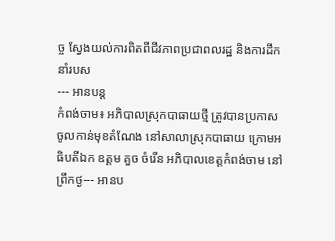ច្ច ស្វែងយល់ការពិតពីជីវភាពប្រជាពលរដ្ឋ និងការដឹកនាំរបស
--- អានបន្ត
កំពង់ចាម៖ អភិបាលស្រុកបាធាយថ្មី ត្រូវបានប្រកាសចូលកាន់មុខតំណែង នៅសាលាស្រុកបាធាយ ក្រោមអធិបតីឯក ឧត្តម គួច ចំរើន អភិបាលខេត្តកំពង់ចាម នៅព្រឹកថ្ង--- អានប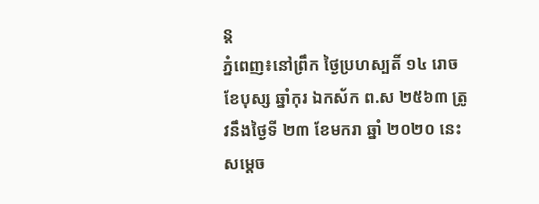ន្ត
ភ្នំពេញ៖នៅព្រឹក ថ្ងៃប្រហស្បតិ៍ ១៤ រោច ខែបុស្ស ឆ្នាំកុរ ឯកស័ក ព.ស ២៥៦៣ ត្រូវនឹងថ្ងៃទី ២៣ ខែមករា ឆ្នាំ ២០២០ នេះសម្តេច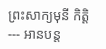ព្រះសាក្យមុនី កិត្តិ
--- អានបន្ត